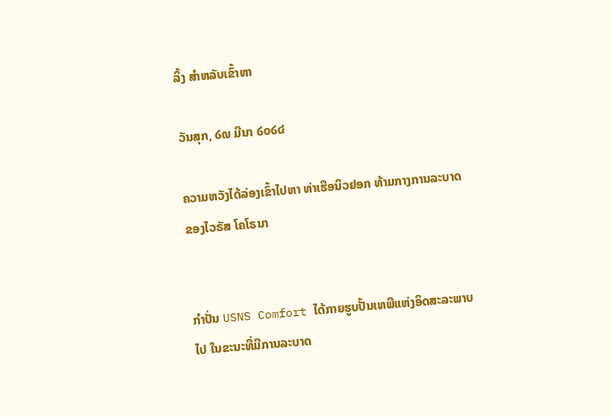ລິ້ງ ສຳຫລັບເຂົ້າຫາ

ວັນສຸກ, ໒໙ ມີນາ ໒໐໒໔

ຄວາມຫວັງໄດ້ລ່ອງເຂົ້າໄປຫາ ທ່າເຮືອນິວຢອກ ທ້າມກາງການລະບາດ ຂອງໄວຣັສ ໂຄໂຣນາ


ກໍາປັ່ນ USNS Comfort ໄດ້ກາຍຮູບປັ້ນເທພີແຫ່ງອິດສະລະພາບໄປ ໃນຂະນະທີ່ມີການລະບາດ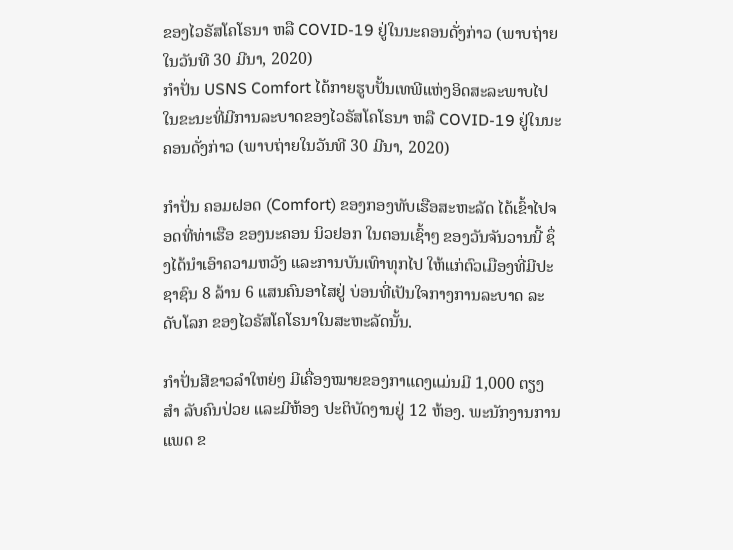ຂອງໄວຣັສໂຄໂຣນາ ຫລື COVID-19 ຢູ່ໃນນະຄອນດັ່ງກ່າວ (ພາບຖ່າຍໃນວັນທີ 30 ມີນາ, 2020)
ກໍາປັ່ນ USNS Comfort ໄດ້ກາຍຮູບປັ້ນເທພີແຫ່ງອິດສະລະພາບໄປ ໃນຂະນະທີ່ມີການລະບາດຂອງໄວຣັສໂຄໂຣນາ ຫລື COVID-19 ຢູ່ໃນນະຄອນດັ່ງກ່າວ (ພາບຖ່າຍໃນວັນທີ 30 ມີນາ, 2020)

ກໍາປັ່ນ ຄອມຝອດ (Comfort) ຂອງກອງທັບເຮືອສະຫະລັດ ໄດ້ເຂົ້າໄປຈອດທີ່ທ່າເຮືອ ຂອງນະຄອນ ນິວຢອກ ໃນຕອນເຊົ້າໆ ຂອງວັນຈັນວານນີ້ ຊຶ່ງໄດ້ນໍາເອົາຄວາມຫວັງ ແລະການບັນເທົາທຸກໄປ ໃຫ້ແກ່ຕົວເມືອງທີ່ມີປະ ຊາຊົນ 8 ລ້ານ 6 ແສນຄົນອາໄສຢູ່ ບ່ອນທີ່ເປັນໃຈກາງການລະບາດ ລະດັບໂລກ ຂອງໄວຣັສໂຄໂຣນາໃນສະຫະລັດນັ້ນ.

ກໍາປັ່ນສີຂາວລໍາໃຫຍ່ໆ ມີເຄື່ອງໝາຍຂອງກາແດງແມ່ນມີ 1,000 ຕຽງ ສໍາ ລັບຄົນປ່ວຍ ແລະມີຫ້ອງ ປະຕິບັດງານຢູ່ 12 ຫ້ອງ. ພະນັກງານການແພດ ຂ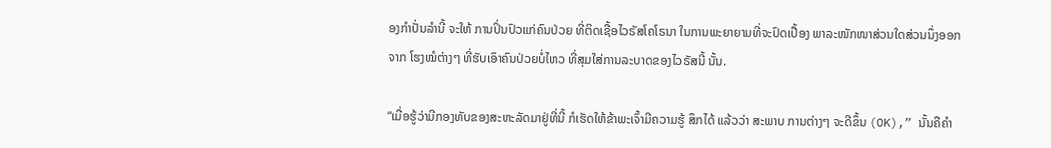ອງກໍາປັ່ນລໍານີ້ ຈະໃຫ້ ການປິ່ນປົວແກ່ຄົນປ່ວຍ ທີ່ຕິດເຊື້ອໄວຣັສໂຄໂຣນາ ໃນການພະຍາຍາມທີ່ຈະປົດເປື້ອງ ພາລະໜັກໜາສ່ວນໃດສ່ວນນຶ່ງອອກຈາກ ໂຮງໝໍຕ່າງໆ ທີ່ຮັບເອົາຄົນປ່ວຍບໍ່ໄຫວ ທີ່ສຸມໃສ່ການລະບາດຂອງໄວຣັສນີ້ ນັ້ນ.

“ເມື່ອຮູ້ວ່າມີກອງທັບຂອງສະຫະລັດມາຢູ່ທີ່ນີ້ ກໍເຮັດໃຫ້ຂ້າພະເຈົ້າມີຄວາມຮູ້ ສຶກໄດ້ ແລ້ວວ່າ ສະພາບ ການຕ່າງໆ ຈະດີຂຶ້ນ (OK),” ນັ້ນຄືຄໍາ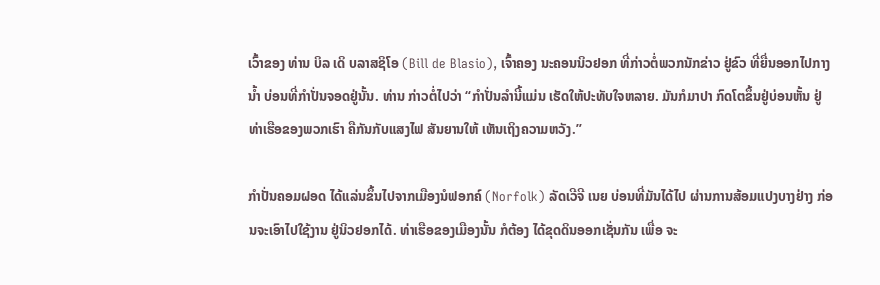ເວົ້າຂອງ ທ່ານ ບິລ ເດິ ບລາສຊິໂອ (Bill de Blasio), ເຈົ້າຄອງ ນະຄອນນິວຢອກ ທີ່ກ່າວຕໍ່ພວກນັກຂ່າວ ຢູ່ຂົວ ທີ່ຍື່ນອອກໄປກາງນໍ້າ ບ່ອນທີ່ກໍາປັ່ນຈອດຢູ່ນັ້ນ. ທ່ານ ກ່າວຕໍ່ໄປວ່າ “ກໍາປັ່ນລໍານີ້ແມ່ນ ເຮັດໃຫ້ປະທັບໃຈຫລາຍ. ມັນກໍມາປາ ກົດໂຕຂຶ້ນຢູ່ບ່ອນຫັ້ນ ຢູ່ທ່າເຮືອຂອງພວກເຮົາ ຄືກັນກັບແສງໄຟ ສັນຍານໃຫ້ ເຫັນເຖິງຄວາມຫວັງ.”

ກໍາປັ່ນຄອມຝອດ ໄດ້ແລ່ນຂຶ້ນໄປຈາກເມືອງນໍຟອກຄ໌ (Norfolk) ລັດເວີຈີ ເນຍ ບ່ອນທີ່ມັນໄດ້ໄປ ຜ່ານການສ້ອມແປງບາງຢ່າງ ກ່ອນຈະເອົາໄປໃຊ້ງານ ຢູ່ນິວຢອກໄດ້. ທ່າເຮືອຂອງເມືອງນັ້ນ ກໍຕ້ອງ ໄດ້ຂຸດດິນອອກເຊັ່ນກັນ ເພື່ອ ຈະ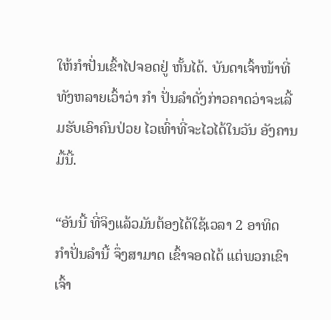ໃຫ້ກໍາປັ່ນເຂົ້າໄປຈອດຢູ່ ຫັ້ນໄດ້. ບັນດາເຈົ້າໜ້າທີ່ທັງຫລາຍເວົ້າວ່າ ກໍາ ປັ່ນລໍາດັ່ງກ່າວຄາດວ່າຈະເລີ້ມຮັບເອົາຄົນປ່ວຍ ໄວເທົ່າທີ່ຈະໄວໄດ້ໃນວັນ ອັງຄານມື້ນີ້.

“ອັນນີ້ ທີ່ຈິງແລ້ວມັນຕ້ອງໄດ້ໃຊ້ເວລາ 2 ອາທິດ ກໍາປັ່ນລໍານີ້ ຈຶ່ງສາມາດ ເຂົ້າຈອດໄດ້ ແຕ່ພວກເຂົາເຈົ້າ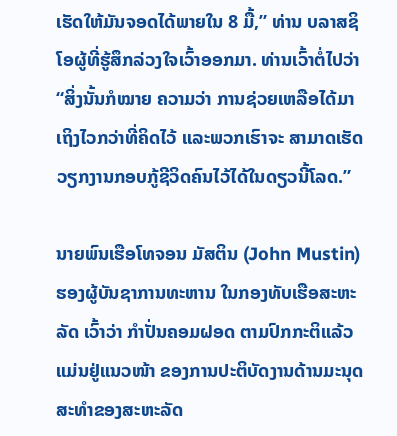ເຮັດໃຫ້ມັນຈອດໄດ້ພາຍໃນ 8 ມື້,” ທ່ານ ບລາສຊິໂອຜູ້ທີ່ຮູ້ສຶກລ່ວງໃຈເວົ້າອອກມາ. ທ່ານເວົ້າຕໍ່ໄປວ່າ “ສິ່ງນັ້ນກໍໝາຍ ຄວາມວ່າ ການຊ່ວຍເຫລືອໄດ້ມາເຖິງໄວກວ່າທີ່ຄິດໄວ້ ແລະພວກເຮົາຈະ ສາມາດເຮັດ ວຽກງານກອບກູ້ຊີວິດຄົນໄວ້ໄດ້ໃນດຽວນີ້ໂລດ.”

ນາຍພົນເຮືອໂທຈອນ ມັສຕິນ (John Mustin) ຮອງຜູ້ບັນຊາການທະຫານ ໃນກອງທັບເຮືອສະຫະລັດ ເວົ້າວ່າ ກໍາປັ່ນຄອມຝອດ ຕາມປົກກະຕິແລ້ວ ແມ່ນຢູ່ແນວໜ້າ ຂອງການປະຕິບັດງານດ້ານມະນຸດ ສະທໍາຂອງສະຫະລັດ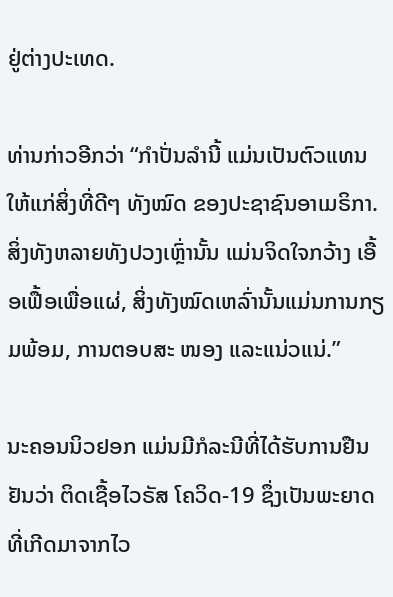ຢູ່ຕ່າງປະເທດ.

ທ່ານກ່າວອີກວ່າ “ກໍາປັ່ນລໍານີ້ ແມ່ນເປັນຕົວແທນໃຫ້ແກ່ສິ່ງທີ່ດີໆ ທັງໝົດ ຂອງປະຊາຊົນອາເມຣິກາ. ສິ່ງທັງຫລາຍທັງປວງເຫຼົ່ານັ້ນ ແມ່ນຈິດໃຈກວ້າງ ເອື້ອເຟື້ອເພື່ອແຜ່, ສິ່ງທັງໝົດເຫລົ່ານັ້ນແມ່ນການກຽມພ້ອມ, ການຕອບສະ ໜອງ ແລະແນ່ວແນ່.”

ນະຄອນນິວຢອກ ແມ່ນມີກໍລະນີທີ່ໄດ້ຮັບການຢືນຢັນວ່າ ຕິດເຊື້ອໄວຣັສ ໂຄວິດ-19 ຊຶ່ງເປັນພະຍາດທີ່ເກີດມາຈາກໄວ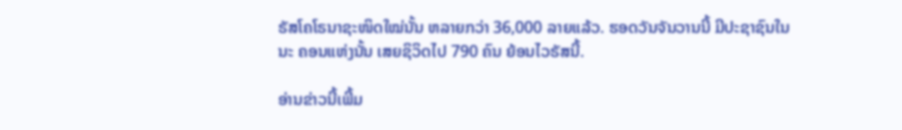ຣັສໂຄໂຣນາຊະໜິດໃໝ່ນັ້ນ ຫລາຍກວ່າ 36,000 ລາຍແລ້ວ. ຮອດວັນຈັນວານນີ້ ມີປະຊາຊົນໃນນະ ຄອນແຫ່ງນັ້ນ ເສຍຊິວິດໄປ 790 ຄົນ ຍ້ອນໄວຣັສນີ້.

ອ່ານຂ່າວນີ້ເພີ້ມ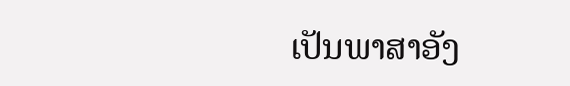ເປັນພາສາອັງ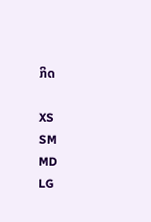ກິດ

XS
SM
MD
LG